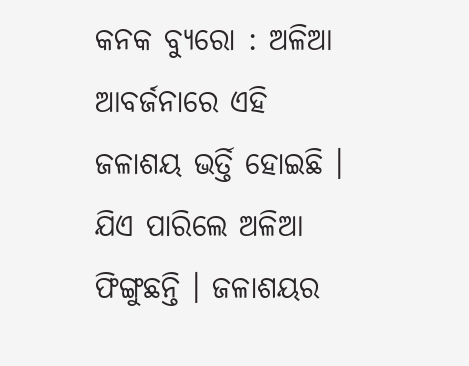କନକ ବ୍ୟୁରୋ : ଅଳିଆ ଆବର୍ଜନାରେ ଏହି ଜଳାଶୟ ଭର୍ତ୍ତି ହୋଇଛି । ଯିଏ ପାରିଲେ ଅଳିଆ ଫିଙ୍ଗୁଛନ୍ତି । ଜଳାଶୟର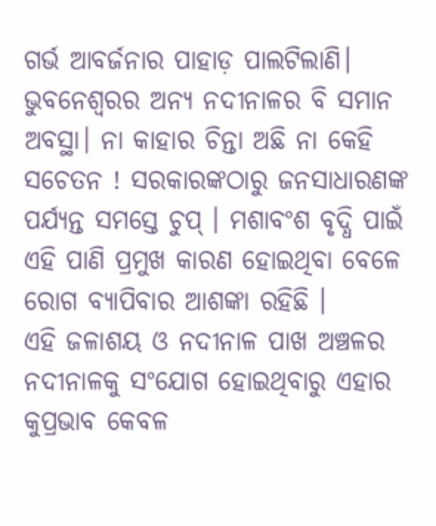ଗର୍ଭ ଆବର୍ଜନାର ପାହାଡ଼ ପାଲଟିଲାଣି। ଭୁବନେଶ୍ବରର ଅନ୍ୟ ନଦୀନାଳର ବି ସମାନ ଅବସ୍ଥା। ନା କାହାର ଚିନ୍ତା ଅଛି ନା କେହି ସଚେତନ ! ସରକାରଙ୍କଠାରୁ ଜନସାଧାରଣଙ୍କ ପର୍ଯ୍ୟନ୍ତ ସମସ୍ତେ ଚୁପ୍ । ମଶାବଂଶ ବୃଦ୍ଧି ପାଇଁ ଏହି ପାଣି ପ୍ରମୁଖ କାରଣ ହୋଇଥିବା ବେଳେ ରୋଗ ବ୍ୟାପିବାର ଆଶଙ୍କା ରହିଛି ।
ଏହି ଜଳାଶୟ ଓ ନଦୀନାଳ ପାଖ ଅଞ୍ଚଳର ନଦୀନାଳକୁ ସଂଯୋଗ ହୋଇଥିବାରୁ ଏହାର କୁପ୍ରଭାବ କେବଳ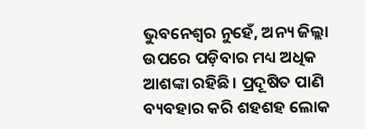ଭୁବନେଶ୍ୱର ନୁହେଁ, ଅନ୍ୟ ଜିଲ୍ଲା ଉପରେ ପଡ଼ିବାର ମଧ୍ୟ ଅଧିକ ଆଶଙ୍କା ରହିଛି। ପ୍ରଦୂଷିତ ପାଣି ବ୍ୟବହାର କରି ଶହଶହ ଲୋକ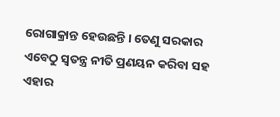ରୋଗାକ୍ରାନ୍ତ ହେଉଛନ୍ତି । ତେଣୁ ସରକାର ଏବେଠୁ ସ୍ୱତନ୍ତ୍ର ନୀତି ପ୍ରଣୟନ କରିବା ସହ ଏହାର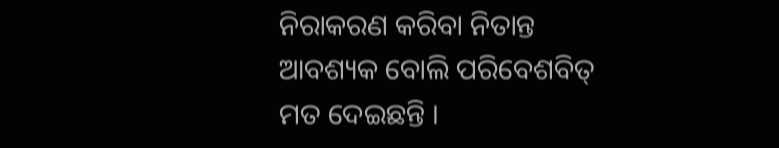ନିରାକରଣ କରିବା ନିତାନ୍ତ ଆବଶ୍ୟକ ବୋଲି ପରିବେଶବିତ୍ ମତ ଦେଇଛନ୍ତି ।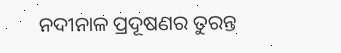ନଦୀନାଳ ପ୍ରଦୂଷଣର ତୁରନ୍ତ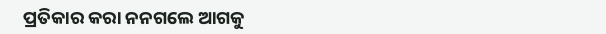ପ୍ରତିକାର କରା ନନଗଲେ ଆଗକୁ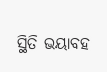ସ୍ଥିତି ଭୟାବହ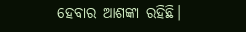ହେବାର ଆଶଙ୍କା ରହିଛି।